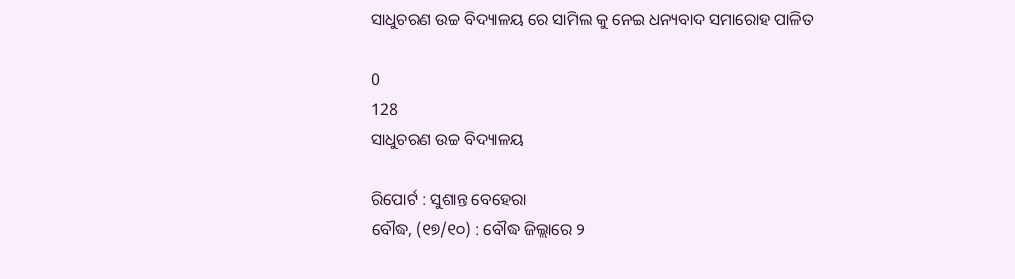ସାଧୁଚରଣ ଉଚ୍ଚ ବିଦ୍ୟାଳୟ ରେ ସାମିଲ କୁ ନେଇ ଧନ୍ୟବାଦ ସମାରୋହ ପାଳିତ

0
128
ସାଧୁଚରଣ ଉଚ୍ଚ ବିଦ୍ୟାଳୟ

ରିପୋର୍ଟ : ସୁଶାନ୍ତ ବେହେରା
ବୌଦ୍ଧ, (୧୭/୧୦) : ବୌଦ୍ଧ ଜିଲ୍ଲାରେ ୨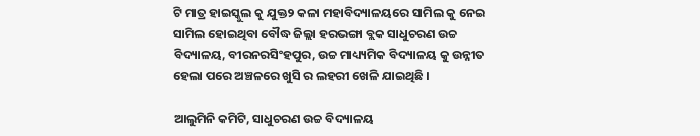ଟି ମାତ୍ର ହାଇସ୍କୁଲ କୁ ଯୁକ୍ତ୨ କଳା ମହାବିଦ୍ୟାଳୟରେ ସାମିଲ କୁ ନେଇ ସାମିଲ ହୋଇଥିବା ବୌଦ୍ଧ ଜିଲ୍ଲା ହରଭଙ୍ଗା ବ୍ଲକ ସାଧୁଚରଣ ଉଚ୍ଚ ବିଦ୍ୟାଳୟ, ବୀରନରସିଂହପୁର, ଉଚ୍ଚ ମାଧ୍ୟ୍ୟମିକ ବିଦ୍ୟାଳୟ କୁ ଉନ୍ନୀତ ହେଲା ପରେ ଅଞ୍ଚଳରେ ଖୁସି ର ଲହରୀ ଖେଳି ଯାଇଥିଛି ।

ଆଲୁମିନି କମିଟି, ସାଧୁଚରଣ ଉଚ୍ଚ ବିଦ୍ୟାଳୟ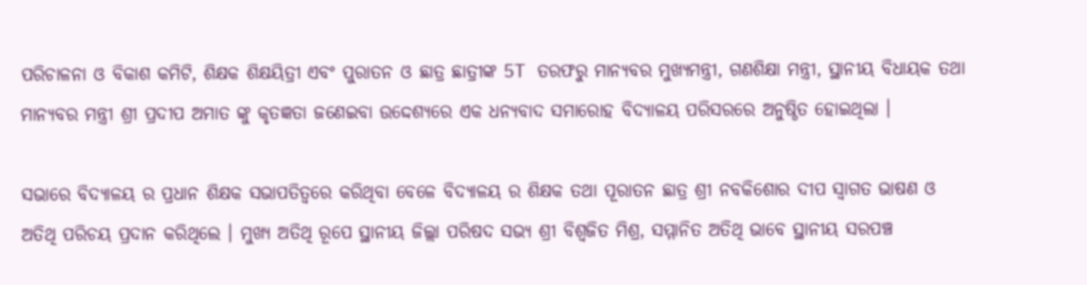ପରିଚାଳନା ଓ ବିକାଶ କମିଟି, ଶିକ୍ଷକ ଶିକ୍ଷୟିତ୍ରୀ ଏବଂ ପୁରାତନ ଓ ଛାତ୍ର ଛାତ୍ରୀଙ୍କ 5T ତରଫରୁ ମାନ୍ୟବର ମୁଖ୍ୟମନ୍ତ୍ରୀ, ଗଣଶିକ୍ଷା ମନ୍ତ୍ରୀ, ସ୍ଥାନୀୟ ବିଧାୟକ ତଥା ମାନ୍ୟବର ମନ୍ତ୍ରୀ ଶ୍ରୀ ପ୍ରଦୀପ ଅମାତ ଙ୍କୁ କୃତଜ୍ଞତା ଜଣେଇବା ଉଦ୍ଦେଶ୍ୟରେ ଏକ ଧନ୍ୟବାଦ ସମାରୋହ ବିଦ୍ୟାଳୟ ପରିସରରେ ଅନୁଷ୍ଠିତ ହୋଇଥିଲା ।

ସଭାରେ ବିଦ୍ୟାଳୟ ର ପ୍ରଧାନ ଶିକ୍ଷକ ସଭାପତିତ୍ୱରେ କରିଥିବା ବେଳେ ବିଦ୍ୟାଳୟ ର ଶିକ୍ଷକ ତଥା ପୂରାତନ ଛାତ୍ର ଶ୍ରୀ ନବକିଶୋର ଦୀପ ସ୍ୱାଗତ ଭାଷଣ ଓ ଅତିଥି ପରିଚୟ ପ୍ରଦାନ କରିଥିଲେ । ମୁଖ୍ୟ ଅତିଥି ରୂପେ ସ୍ଥାନୀୟ ଜିଲ୍ଲା ପରିଷଦ ସଭ୍ୟ ଶ୍ରୀ ବିଶ୍ୱଜିତ ମିଶ୍ର, ସମ୍ମାନିତ ଅତିଥି ଭାବେ ସ୍ଥାନୀୟ ସରପଞ୍ଚ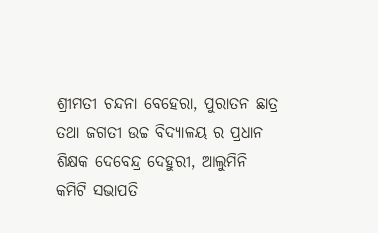ଶ୍ରୀମତୀ ଚନ୍ଦନା ବେହେରା, ପୁରାତନ ଛାତ୍ର ତଥା ଜଗତୀ ଉଚ୍ଚ ବିଦ୍ୟାଳୟ ର ପ୍ରଧାନ ଶିକ୍ଷକ ଦେବେନ୍ଦ୍ର ଦେହୁରୀ, ଆଲୁମିନି କମିଟି ସଭାପତି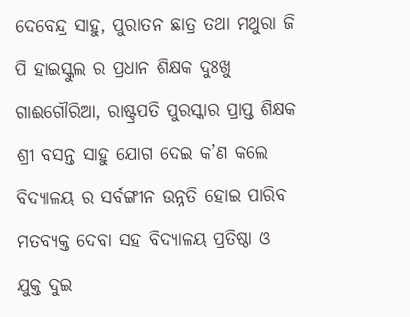ଦେବେନ୍ଦ୍ର ସାହୁ, ପୁରାତନ ଛାତ୍ର ତଥା ମଥୁରା ଜି ପି ହାଇସ୍କୁଲ ର ପ୍ରଧାନ ଶିକ୍ଷକ ଦୁଃଖୁ ଗାଈଗୌରିଆ, ରାଷ୍ଟ୍ରପତି ପୁରସ୍କାର ପ୍ରାପ୍ତ ଶିକ୍ଷକ ଶ୍ରୀ ବସନ୍ତ ସାହୁ ଯୋଗ ଦେଇ କ’ଣ କଲେ ବିଦ୍ୟାଳୟ ର ସର୍ବଙ୍ଗୀନ ଉନ୍ନତି ହୋଇ ପାରିବ ମତବ୍ୟକ୍ତ ଦେବା ସହ ବିଦ୍ୟାଳୟ ପ୍ରତିଷ୍ଠା ଓ ଯୁକ୍ତ ଦୁଇ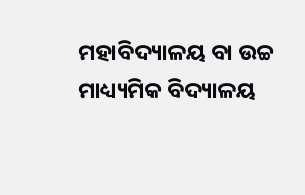ମହାବିଦ୍ୟାଳୟ ବା ଉଚ୍ଚ ମାଧ୍ୟ୍ୟମିକ ବିଦ୍ୟାଳୟ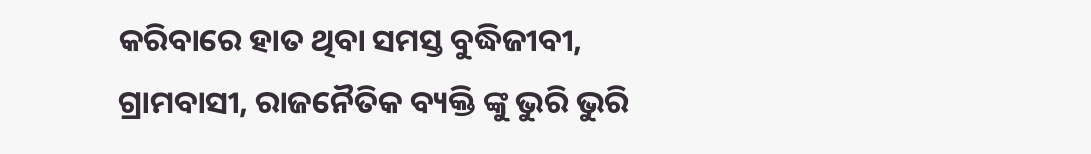କରିବାରେ ହାତ ଥିବା ସମସ୍ତ ବୁଦ୍ଧିଜୀବୀ, ଗ୍ରାମବାସୀ, ରାଜନୈତିକ ବ୍ୟକ୍ତି ଙ୍କୁ ଭୁରି ଭୁରି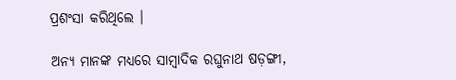ପ୍ରଶଂସା କରିଥିଲେ ।

ଅନ୍ୟ ମାନଙ୍କ ମଧ୍ୟରେ ସାମ୍ବାଦିକ ରଘୁନାଥ ଷଡ଼ଙ୍ଗୀ,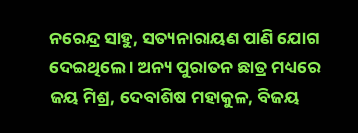ନରେନ୍ଦ୍ର ସାହୁ, ସତ୍ୟନାରାୟଣ ପାଣି ଯୋଗ ଦେଇଥିଲେ । ଅନ୍ୟ ପୁରାତନ ଛାତ୍ର ମଧ୍ୟରେ ଜୟ ମିଶ୍ର, ଦେବାଶିଷ ମହାକୁଳ, ବିଜୟ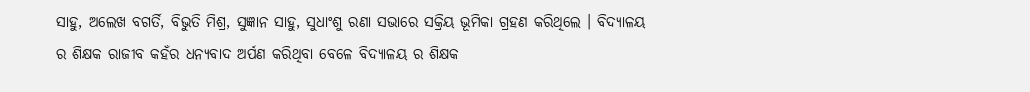ସାହୁ, ଅଲେଖ ବଗର୍ତି, ବିଭୁତି ମିଶ୍ର, ସୁଜ୍ଞାନ ସାହୁ, ସୁଧାଂଶୁ ରଣା ସଭାରେ ସକ୍ରିୟ ଭୂମିକା ଗ୍ରହଣ କରିଥିଲେ । ବିଦ୍ୟାଳୟ ର ଶିକ୍ଷକ ରାଜୀବ କହଁର ଧନ୍ୟବାଦ ଅର୍ପଣ କରିଥିବା ବେଳେ ବିଦ୍ୟାଳୟ ର ଶିକ୍ଷକ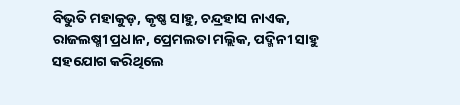ବିଭୁତି ମହାକୁଡ଼, କୃଷ୍ଣ ସାହୁ, ଚନ୍ଦ୍ରହାସ ନାଏକ, ରାଜଲଷ୍ମୀ ପ୍ରଧାନ, ପ୍ରେମଲତା ମଲ୍ଲିକ, ପଦ୍ମିନୀ ସାହୁ ସହଯୋଗ କରିଥିଲେ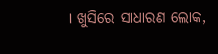। ଖୁସିରେ ସାଧାରଣ ଲୋକ,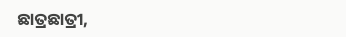ଛାତ୍ରଛାତ୍ରୀ,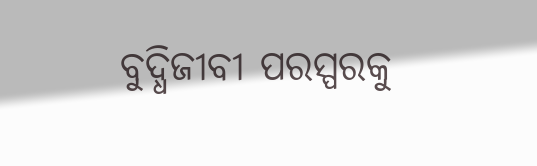ବୁଦ୍ଧିଜୀବୀ ପରସ୍ପରକୁ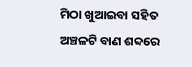ମିଠା ଖୁଆଇବା ସହିତ ଅଞ୍ଚଳଟି ବାଣ ଶବ୍ଦରେ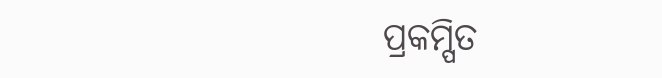ପ୍ରକମ୍ପିତ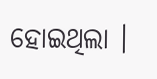ହୋଇଥିଲା ।